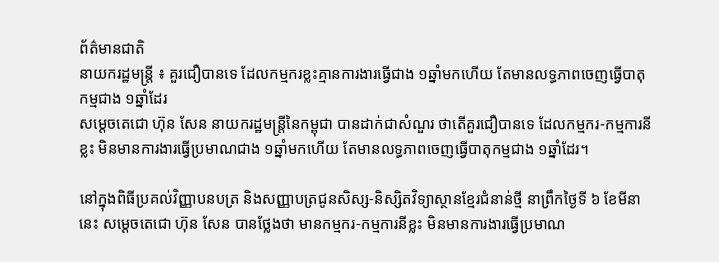ព័ត៌មានជាតិ
នាយករដ្ឋមន្ត្រី ៖ គួរជឿបានទេ ដែលកម្មករខ្លះគ្មានការងារធ្វើជាង ១ឆ្នាំមកហើយ តែមានលទ្ធភាពចេញធ្វើបាតុកម្មជាង ១ឆ្នាំដែរ
សម្ដេចតេជោ ហ៊ុន សែន នាយករដ្ឋមន្ត្រីនៃកម្ពុជា បានដាក់ជាសំណួរ ថាតើគួរជឿបានទេ ដែលកម្មករ-កម្មការនីខ្លះ មិនមានការងារធ្វើប្រមាណជាង ១ឆ្នាំមកហើយ តែមានលទ្ធភាពចេញធ្វើបាតុកម្មជាង ១ឆ្នាំដែរ។

នៅក្នុងពិធីប្រគល់វិញ្ញាបនបត្រ និងសញ្ញាបត្រជូនសិស្ស-និស្សិតវិទ្យាស្ថានខ្មែរជំនាន់ថ្មី នាព្រឹកថ្ងៃទី ៦ ខែមីនានេះ សម្តេចតេជោ ហ៊ុន សែន បានថ្លែងថា មានកម្មករ-កម្មការនីខ្លះ មិនមានការងារធ្វើប្រមាណ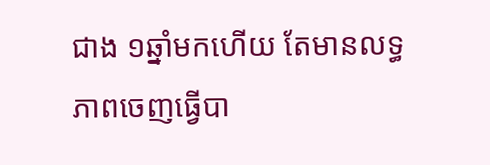ជាង ១ឆ្នាំមកហើយ តែមានលទ្ធភាពចេញធ្វើបា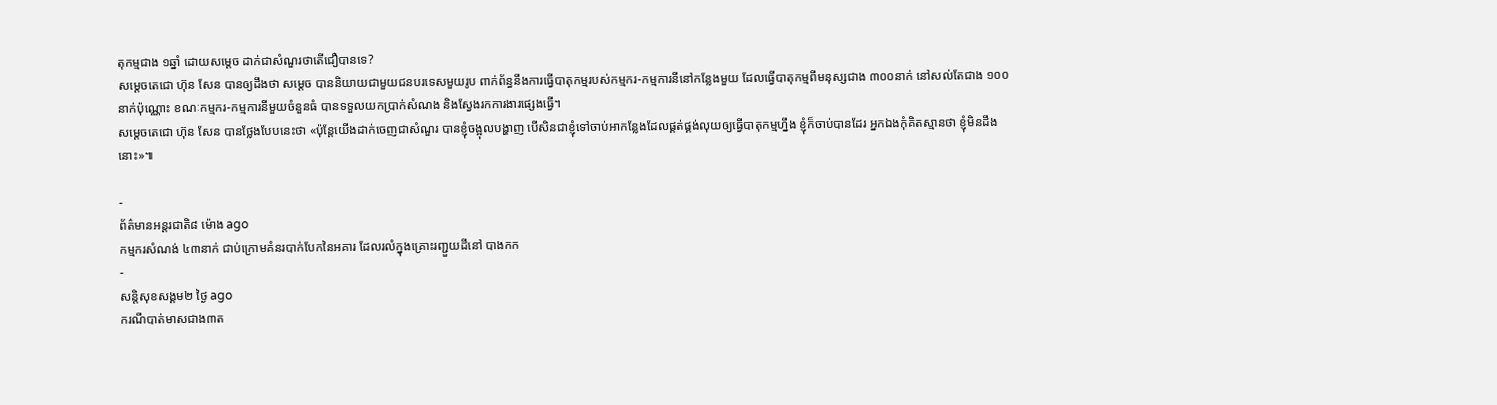តុកម្មជាង ១ឆ្នាំ ដោយសម្ដេច ដាក់ជាសំណួរថាតើជឿបានទេ?
សម្ដេចតេជោ ហ៊ុន សែន បានឲ្យដឹងថា សម្ដេច បាននិយាយជាមួយជនបរទេសមួយរូប ពាក់ព័ន្ធនឹងការធ្វើបាតុកម្មរបស់កម្មករ-កម្មការនីនៅកន្លែងមួយ ដែលធ្វើបាតុកម្មពីមនុស្សជាង ៣០០នាក់ នៅសល់តែជាង ១០០នាក់ប៉ុណ្ណោះ ខណៈកម្មករ-កម្មការនីមួយចំនួនធំ បានទទួលយកប្រាក់សំណង និងស្វែងរកការងារផ្សេងធ្វើ។
សម្ដេចតេជោ ហ៊ុន សែន បានថ្លែងបែបនេះថា «ប៉ុន្តែយើងដាក់ចេញជាសំណួរ បានខ្ញុំចង្អុលបង្ហាញ បើសិនជាខ្ញុំទៅចាប់អាកន្លែងដែលផ្គត់ផ្គង់លុយឲ្យធ្វើបាតុកម្មហ្នឹង ខ្ញុំក៏ចាប់បានដែរ អ្នកឯងកុំគិតស្មានថា ខ្ញុំមិនដឹងនោះ»៕

-
ព័ត៌មានអន្ដរជាតិ៨ ម៉ោង ago
កម្មករសំណង់ ៤៣នាក់ ជាប់ក្រោមគំនរបាក់បែកនៃអគារ ដែលរលំក្នុងគ្រោះរញ្ជួយដីនៅ បាងកក
-
សន្តិសុខសង្គម២ ថ្ងៃ ago
ករណីបាត់មាសជាង៣ត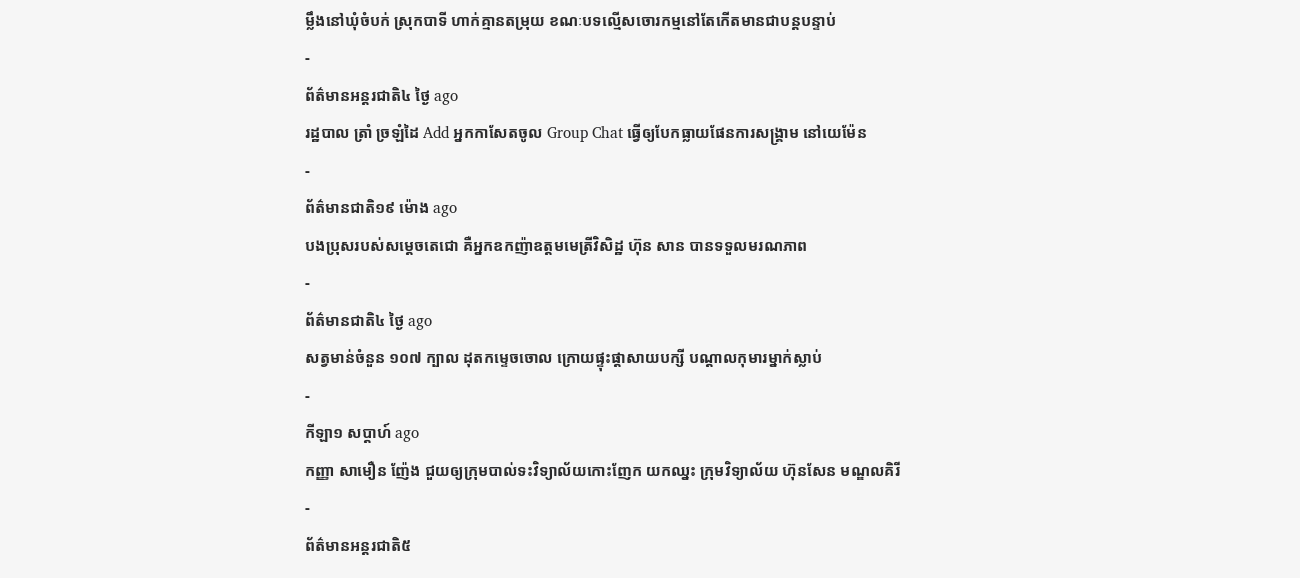ម្លឹងនៅឃុំចំបក់ ស្រុកបាទី ហាក់គ្មានតម្រុយ ខណៈបទល្មើសចោរកម្មនៅតែកើតមានជាបន្តបន្ទាប់
-
ព័ត៌មានអន្ដរជាតិ៤ ថ្ងៃ ago
រដ្ឋបាល ត្រាំ ច្រឡំដៃ Add អ្នកកាសែតចូល Group Chat ធ្វើឲ្យបែកធ្លាយផែនការសង្គ្រាម នៅយេម៉ែន
-
ព័ត៌មានជាតិ១៩ ម៉ោង ago
បងប្រុសរបស់សម្ដេចតេជោ គឺអ្នកឧកញ៉ាឧត្តមមេត្រីវិសិដ្ឋ ហ៊ុន សាន បានទទួលមរណភាព
-
ព័ត៌មានជាតិ៤ ថ្ងៃ ago
សត្វមាន់ចំនួន ១០៧ ក្បាល ដុតកម្ទេចចោល ក្រោយផ្ទុះផ្ដាសាយបក្សី បណ្តាលកុមារម្នាក់ស្លាប់
-
កីឡា១ សប្តាហ៍ ago
កញ្ញា សាមឿន ញ៉ែង ជួយឲ្យក្រុមបាល់ទះវិទ្យាល័យកោះញែក យកឈ្នះ ក្រុមវិទ្យាល័យ ហ៊ុនសែន មណ្ឌលគិរី
-
ព័ត៌មានអន្ដរជាតិ៥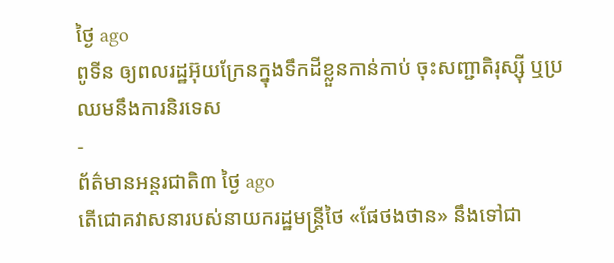ថ្ងៃ ago
ពូទីន ឲ្យពលរដ្ឋអ៊ុយក្រែនក្នុងទឹកដីខ្លួនកាន់កាប់ ចុះសញ្ជាតិរុស្ស៊ី ឬប្រឈមនឹងការនិរទេស
-
ព័ត៌មានអន្ដរជាតិ៣ ថ្ងៃ ago
តើជោគវាសនារបស់នាយករដ្ឋមន្ត្រីថៃ «ផែថងថាន» នឹងទៅជា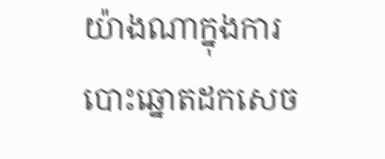យ៉ាងណាក្នុងការបោះឆ្នោតដកសេច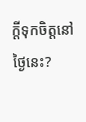ក្តីទុកចិត្តនៅថ្ងៃនេះ?